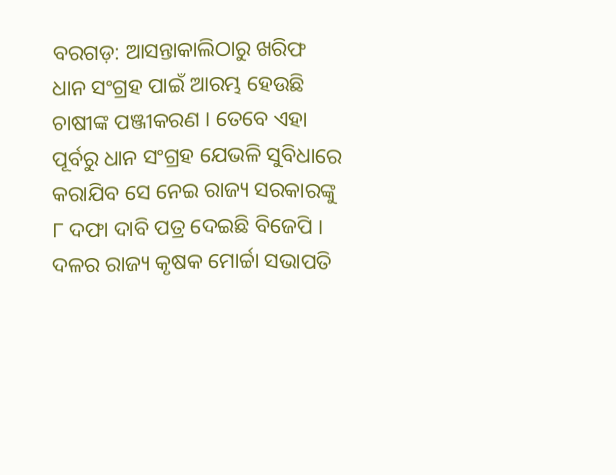ବରଗଡ଼: ଆସନ୍ତାକାଲିଠାରୁ ଖରିଫ ଧାନ ସଂଗ୍ରହ ପାଇଁ ଆରମ୍ଭ ହେଉଛି ଚାଷୀଙ୍କ ପଞ୍ଜୀକରଣ । ତେବେ ଏହା ପୂର୍ବରୁ ଧାନ ସଂଗ୍ରହ ଯେଭଳି ସୁବିଧାରେ କରାଯିବ ସେ ନେଇ ରାଜ୍ୟ ସରକାରଙ୍କୁ ୮ ଦଫା ଦାବି ପତ୍ର ଦେଇଛି ବିଜେପି । ଦଳର ରାଜ୍ୟ କୃଷକ ମୋର୍ଚ୍ଚା ସଭାପତି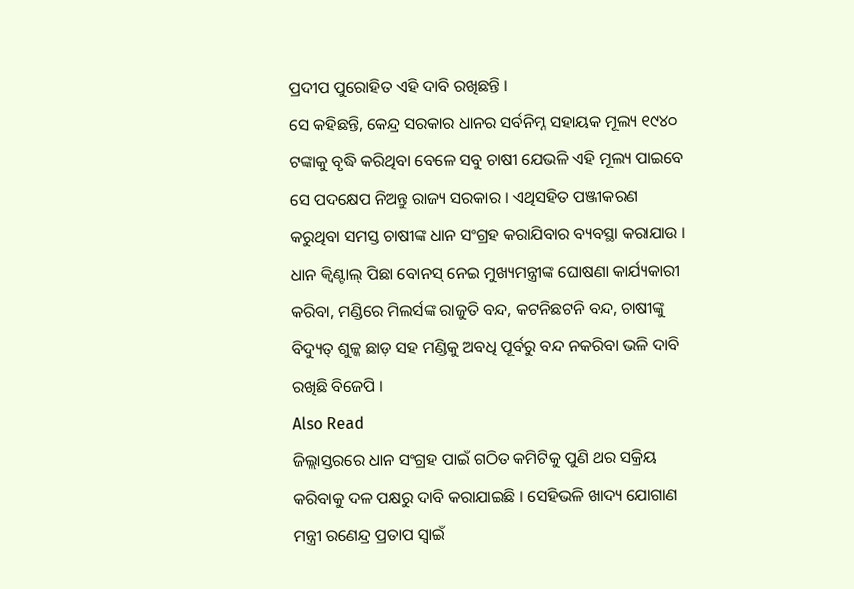ପ୍ରଦୀପ ପୁରୋହିତ ଏହି ଦାବି ରଖିଛନ୍ତି ।
ସେ କହିଛନ୍ତି, କେନ୍ଦ୍ର ସରକାର ଧାନର ସର୍ବନିମ୍ନ ସହାୟକ ମୂଲ୍ୟ ୧୯୪୦ ଟଙ୍କାକୁ ବୃଦ୍ଧି କରିଥିବା ବେଳେ ସବୁ ଚାଷୀ ଯେଭଳି ଏହି ମୂଲ୍ୟ ପାଇବେ ସେ ପଦକ୍ଷେପ ନିଅନ୍ତୁ ରାଜ୍ୟ ସରକାର । ଏଥିସହିତ ପଞ୍ଜୀକରଣ କରୁଥିବା ସମସ୍ତ ଚାଷୀଙ୍କ ଧାନ ସଂଗ୍ରହ କରାଯିବାର ବ୍ୟବସ୍ଥା କରାଯାଉ । ଧାନ କ୍ୱିଣ୍ଟାଲ୍ ପିଛା ବୋନସ୍ ନେଇ ମୁଖ୍ୟମନ୍ତ୍ରୀଙ୍କ ଘୋଷଣା କାର୍ଯ୍ୟକାରୀ କରିବା, ମଣ୍ଡିରେ ମିଲର୍ସଙ୍କ ରାଜୁତି ବନ୍ଦ, କଟନିଛଟନି ବନ୍ଦ, ଚାଷୀଙ୍କୁ ବିଦ୍ୟୁତ୍ ଶୁଳ୍କ ଛାଡ଼ ସହ ମଣ୍ଡିକୁ ଅବଧି ପୂର୍ବରୁ ବନ୍ଦ ନକରିବା ଭଳି ଦାବି ରଖିଛି ବିଜେପି ।
Also Read
ଜିଲ୍ଲାସ୍ତରରେ ଧାନ ସଂଗ୍ରହ ପାଇଁ ଗଠିତ କମିଟିକୁ ପୁଣି ଥର ସକ୍ରିୟ କରିବାକୁ ଦଳ ପକ୍ଷରୁ ଦାବି କରାଯାଇଛି । ସେହିଭଳି ଖାଦ୍ୟ ଯୋଗାଣ ମନ୍ତ୍ରୀ ରଣେନ୍ଦ୍ର ପ୍ରତାପ ସ୍ୱାଇଁ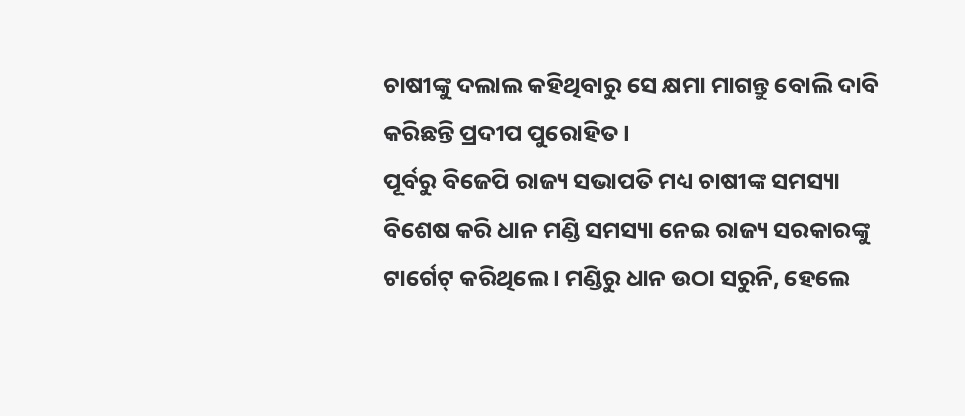ଚାଷୀଙ୍କୁ ଦଲାଲ କହିଥିବାରୁ ସେ କ୍ଷମା ମାଗନ୍ତୁ ବୋଲି ଦାବି କରିଛନ୍ତି ପ୍ରଦୀପ ପୁରୋହିତ ।
ପୂର୍ବରୁ ବିଜେପି ରାଜ୍ୟ ସଭାପତି ମଧ୍ୟ ଚାଷୀଙ୍କ ସମସ୍ୟା ବିଶେଷ କରି ଧାନ ମଣ୍ଡି ସମସ୍ୟା ନେଇ ରାଜ୍ୟ ସରକାରଙ୍କୁ ଟାର୍ଗେଟ୍ କରିଥିଲେ । ମଣ୍ଡିରୁ ଧାନ ଉଠା ସରୁନି, ହେଲେ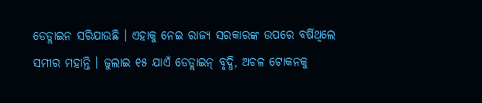ଡେଡ୍ଲାଇନ ସରିଯାଉଛି । ଏହାକୁ ନେଇ ରାଜ୍ୟ ସରକାରଙ୍କ ଉପରେ ବର୍ଷିଥିଲେ ସମୀର ମହାନ୍ତି । ଜୁଲାଇ ୧୫ ଯାଏଁ ଡେଡ୍ଲାଇନ୍ ବୃଦ୍ଧି, ଅଚଳ ଟୋକନକୁ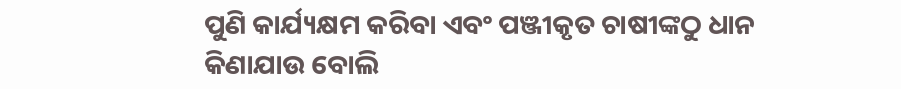ପୁଣି କାର୍ଯ୍ୟକ୍ଷମ କରିବା ଏବଂ ପଞ୍ଜୀକୃତ ଚାଷୀଙ୍କଠୁ ଧାନ କିଣାଯାଉ ବୋଲି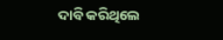ଦାବି କରିଥିଲେ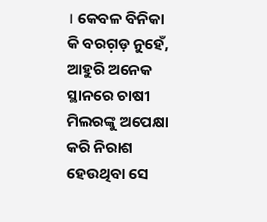। କେବଳ ବିନିକା କି ବରଗ଼ଡ଼ ନୁହେଁ, ଆହୁରି ଅନେକ ସ୍ଥାନରେ ଚାଷୀ ମିଲରଙ୍କୁ ଅପେକ୍ଷା କରି ନିରାଶ ହେଉଥିବା ସେ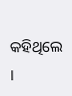କହିଥିଲେ ।